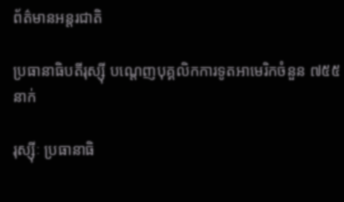ព័ត៌មានអន្តរជាតិ

ប្រធានាធិបតីរុស្ស៊ី បណ្ដេញបុគ្គលិកការទូតអាមេរិកចំនួន ៧៥៥ នាក់

រុស្ស៊ីៈ ប្រធានាធិ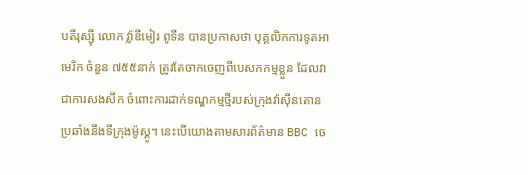បតីរុស្ស៊ី លោក វ្ល៉ាឌីមៀរ ពូទីន បានប្រកាសថា បុគ្គលិកការទូតអាមេរិក ចំនួន ៧៥៥នាក់ ត្រូវតែចាកចេញពីបេសកកម្មខ្លួន ដែលវាជាការសងសឹក ចំពោះការដាក់ទណ្ឌកម្មថ្មីរបស់ក្រុងវ៉ាស៊ីនតោន ប្រឆាំងនឹងទីក្រុងម៉ូស្គូ។ នេះបើយោងតាមសារព័ត៌មាន BBC ចេ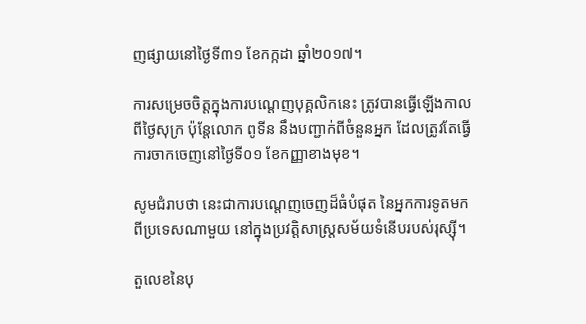ញផ្សាយនៅថ្ងៃទី៣១ ខែកក្កដា ឆ្នាំ២០១៧។

ការសម្រេចចិត្តក្នុងការបណ្ដេញបុគ្គលិកនេះ ត្រូវបានធ្វើឡើងកាលពីថ្ងៃសុក្រ ប៉ុន្តែលោក ពូទីន នឹងបញ្ជាក់ពីចំនួនអ្នក ដែលត្រូវតែធ្វើការចាកចេញនៅថ្ងៃទី០១ ខែកញ្ញាខាងមុខ។

សូមជំរាបថា នេះជាការបណ្តេញចេញដ៏ធំបំផុត នៃអ្នកការទូតមកពីប្រទេសណាមួយ នៅក្នុងប្រវត្តិសាស្រ្តសម័យទំនើបរបស់រុស្ស៊ី។

តួលេខនៃបុ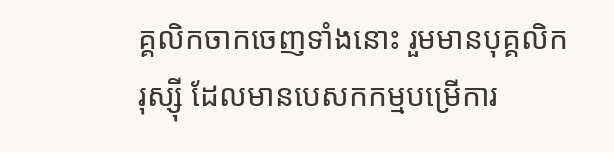គ្គលិកចាកចេញទាំងនោះ រួមមានបុគ្គលិករុស្ស៊ី ដែលមានបេសកកម្មបម្រើការ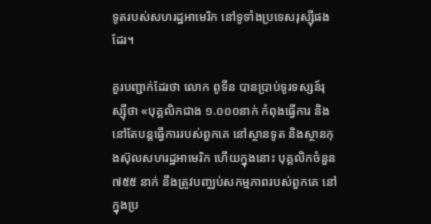ទូតរបស់សហរដ្ឋអាមេរិក នៅទូទាំងប្រទេសរុស្ស៊ីផងដែរ។

គួរបញ្ជាក់ដែរថា លោក ពូទីន បានប្រាប់ទូរទស្សន៍រុស្ស៊ីថា «បុគ្គលិកជាង ១.០០០នាក់ កំពុងធ្វើការ និងនៅតែបន្តធ្វើការរបស់ពួកគេ នៅស្ថានទូត និងស្ថានកុងស៊ុលសហរដ្ឋអាមេរិក ហើយក្នុងនោះ បុគ្គលិកចំនួន ៧៥៥ នាក់ នឹងត្រូវបញ្ឈប់សកម្មភាពរបស់ពួកគេ នៅក្នុងប្រ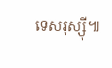ទេសរុស្ស៊ី៕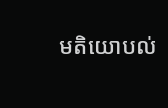មតិយោបល់